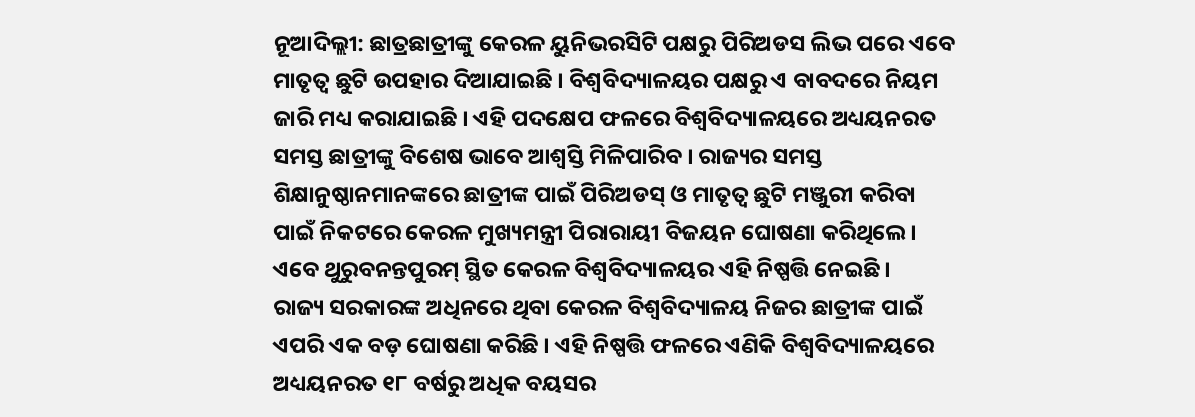ନୂଆଦିଲ୍ଲୀ: ଛାତ୍ରଛାତ୍ରୀଙ୍କୁ କେରଳ ୟୁନିଭରସିଟି ପକ୍ଷରୁ ପିରିଅଡସ ଲିଭ ପରେ ଏବେ ମାତୃତ୍ୱ ଛୁଟି ଉପହାର ଦିଆଯାଇଛି । ବିଶ୍ୱବିଦ୍ୟାଳୟର ପକ୍ଷରୁ ଏ ବାବଦରେ ନିୟମ ଜାରି ମଧ୍ୟ କରାଯାଇଛି । ଏହି ପଦକ୍ଷେପ ଫଳରେ ବିଶ୍ୱବିଦ୍ୟାଳୟରେ ଅଧ୍ୟୟନରତ ସମସ୍ତ ଛାତ୍ରୀଙ୍କୁ ବିଶେଷ ଭାବେ ଆଶ୍ୱସ୍ତି ମିଳିପାରିବ । ରାଜ୍ୟର ସମସ୍ତ ଶିକ୍ଷାନୁଷ୍ଠାନମାନଙ୍କରେ ଛାତ୍ରୀଙ୍କ ପାଇଁ ପିରିଅଡସ୍ ଓ ମାତୃତ୍ୱ ଛୁଟି ମଞ୍ଜୁରୀ କରିବା ପାଇଁ ନିକଟରେ କେରଳ ମୁଖ୍ୟମନ୍ତ୍ରୀ ପିରାରାୟୀ ବିଜୟନ ଘୋଷଣା କରିଥିଲେ । ଏବେ ଥୁରୁବନନ୍ତପୁରମ୍ ସ୍ଥିତ କେରଳ ବିଶ୍ୱବିଦ୍ୟାଳୟର ଏହି ନିଷ୍ପତ୍ତି ନେଇଛି ।
ରାଜ୍ୟ ସରକାରଙ୍କ ଅଧିନରେ ଥିବା କେରଳ ବିଶ୍ୱବିଦ୍ୟାଳୟ ନିଜର ଛାତ୍ରୀଙ୍କ ପାଇଁ ଏପରି ଏକ ବଡ଼ ଘୋଷଣା କରିଛି । ଏହି ନିଷ୍ପତ୍ତି ଫଳରେ ଏଣିକି ବିଶ୍ୱବିଦ୍ୟାଳୟରେ ଅଧ୍ୟୟନରତ ୧୮ ବର୍ଷରୁ ଅଧିକ ବୟସର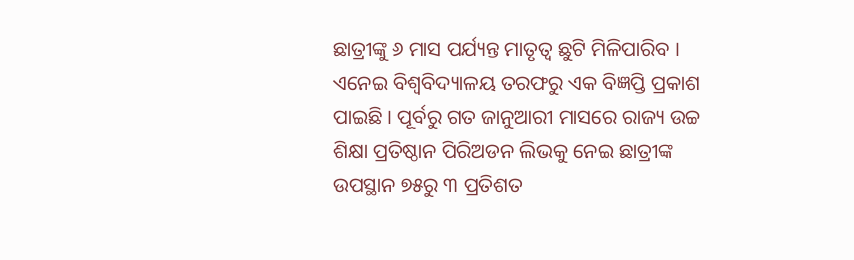ଛାତ୍ରୀଙ୍କୁ ୬ ମାସ ପର୍ଯ୍ୟନ୍ତ ମାତୃତ୍ୱ ଛୁଟି ମିଳିପାରିବ । ଏନେଇ ବିଶ୍ୱବିଦ୍ୟାଳୟ ତରଫରୁ ଏକ ବିଜ୍ଞପ୍ତି ପ୍ରକାଶ ପାଇଛି । ପୂର୍ବରୁ ଗତ ଜାନୁଆରୀ ମାସରେ ରାଜ୍ୟ ଉଚ୍ଚ ଶିକ୍ଷା ପ୍ରତିଷ୍ଠାନ ପିରିଅଡନ ଲିଭକୁ ନେଇ ଛାତ୍ରୀଙ୍କ ଉପସ୍ଥାନ ୭୫ରୁ ୩ ପ୍ରତିଶତ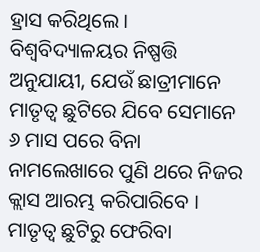ହ୍ରାସ କରିଥିଲେ ।
ବିଶ୍ୱବିଦ୍ୟାଳୟର ନିଷ୍ପତ୍ତି ଅନୁଯାୟୀ, ଯେଉଁ ଛାତ୍ରୀମାନେ ମାତୃତ୍ୱ ଛୁଟିରେ ଯିବେ ସେମାନେ ୬ ମାସ ପରେ ବିନା ନାମଲେଖାରେ ପୁଣି ଥରେ ନିଜର କ୍ଲାସ ଆରମ୍ଭ କରିପାରିବେ । ମାତୃତ୍ୱ ଛୁଟିରୁ ଫେରିବା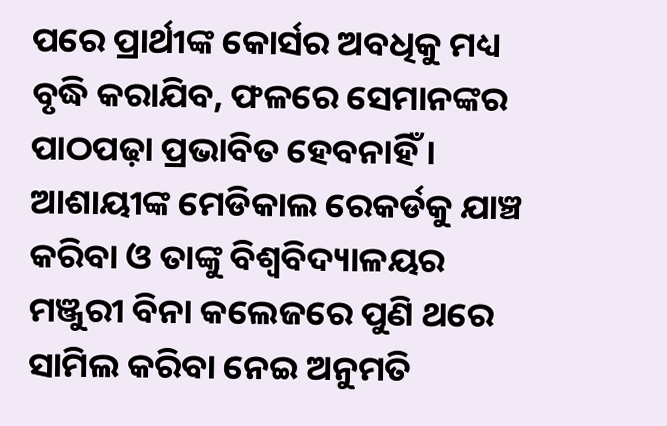ପରେ ପ୍ରାର୍ଥୀଙ୍କ କୋର୍ସର ଅବଧିକୁ ମଧ୍ୟ ବୃଦ୍ଧି କରାଯିବ, ଫଳରେ ସେମାନଙ୍କର ପାଠପଢ଼ା ପ୍ରଭାବିତ ହେବନାହିଁ । ଆଶାୟୀଙ୍କ ମେଡିକାଲ ରେକର୍ଡକୁ ଯାଞ୍ଚ କରିବା ଓ ତାଙ୍କୁ ବିଶ୍ୱବିଦ୍ୟାଳୟର ମଞ୍ଜୁରୀ ବିନା କଲେଜରେ ପୁଣି ଥରେ ସାମିଲ କରିବା ନେଇ ଅନୁମତି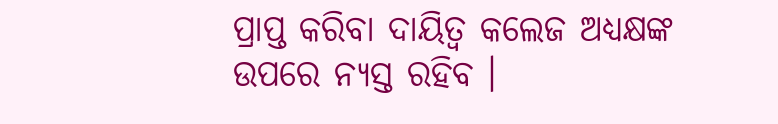ପ୍ରାପ୍ତ କରିବା ଦାୟିତ୍ୱ କଲେଜ ଅଧ୍ୟକ୍ଷଙ୍କ ଉପରେ ନ୍ୟସ୍ତ ରହିବ ।